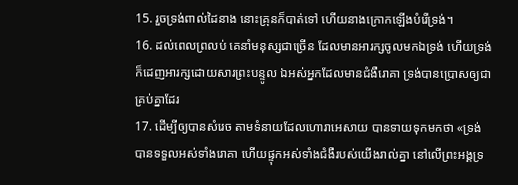15. រួចទ្រង់ពាល់ដៃនាង នោះគ្រុនក៏បាត់ទៅ ហើយនាងក្រោកឡើងបំរើទ្រង់។
16. ដល់ពេលព្រលប់ គេនាំមនុស្សជាច្រើន ដែលមានអារក្សចូលមកឯទ្រង់ ហើយទ្រង់ក៏ដេញអារក្សដោយសារព្រះបន្ទូល ឯអស់អ្នកដែលមានជំងឺរោគា ទ្រង់បានប្រោសឲ្យជាគ្រប់គ្នាដែរ
17. ដើម្បីឲ្យបានសំរេច តាមទំនាយដែលហោរាអេសាយ បានទាយទុកមកថា «ទ្រង់បានទទួលអស់ទាំងរោគា ហើយផ្ទុកអស់ទាំងជំងឺរបស់យើងរាល់គ្នា នៅលើព្រះអង្គទ្រ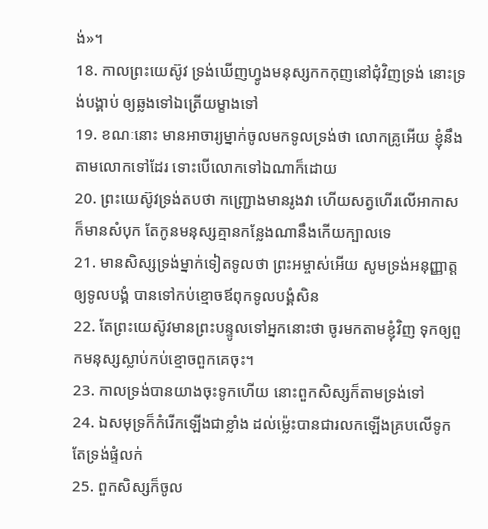ង់»។
18. កាលព្រះយេស៊ូវ ទ្រង់ឃើញហ្វូងមនុស្សកកកុញនៅជុំវិញទ្រង់ នោះទ្រង់បង្គាប់ ឲ្យឆ្លងទៅឯត្រើយម្ខាងទៅ
19. ខណៈនោះ មានអាចារ្យម្នាក់ចូលមកទូលទ្រង់ថា លោកគ្រូអើយ ខ្ញុំនឹងតាមលោកទៅដែរ ទោះបើលោកទៅឯណាក៏ដោយ
20. ព្រះយេស៊ូវទ្រង់តបថា កញ្ជ្រោងមានរូងវា ហើយសត្វហើរលើអាកាស ក៏មានសំបុក តែកូនមនុស្សគ្មានកន្លែងណានឹងកើយក្បាលទេ
21. មានសិស្សទ្រង់ម្នាក់ទៀតទូលថា ព្រះអម្ចាស់អើយ សូមទ្រង់អនុញ្ញាត្តឲ្យទូលបង្គំ បានទៅកប់ខ្មោចឪពុកទូលបង្គំសិន
22. តែព្រះយេស៊ូវមានព្រះបន្ទូលទៅអ្នកនោះថា ចូរមកតាមខ្ញុំវិញ ទុកឲ្យពួកមនុស្សស្លាប់កប់ខ្មោចពួកគេចុះ។
23. កាលទ្រង់បានយាងចុះទូកហើយ នោះពួកសិស្សក៏តាមទ្រង់ទៅ
24. ឯសមុទ្រក៏កំរើកឡើងជាខ្លាំង ដល់ម៉្លេះបានជារលកឡើងគ្របលើទូក តែទ្រង់ផ្ទំលក់
25. ពួកសិស្សក៏ចូល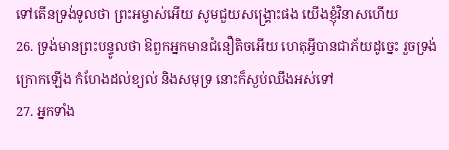ទៅតើនទ្រង់ទូលថា ព្រះអម្ចាស់អើយ សូមជួយសង្គ្រោះផង យើងខ្ញុំវិនាសហើយ
26. ទ្រង់មានព្រះបន្ទូលថា ឱពួកអ្នកមានជំនឿតិចអើយ ហេតុអ្វីបានជាភ័យដូច្នេះ រួចទ្រង់ក្រោកឡើង កំហែងដល់ខ្យល់ និងសមុទ្រ នោះក៏ស្ងប់ឈឹងអស់ទៅ
27. អ្នកទាំង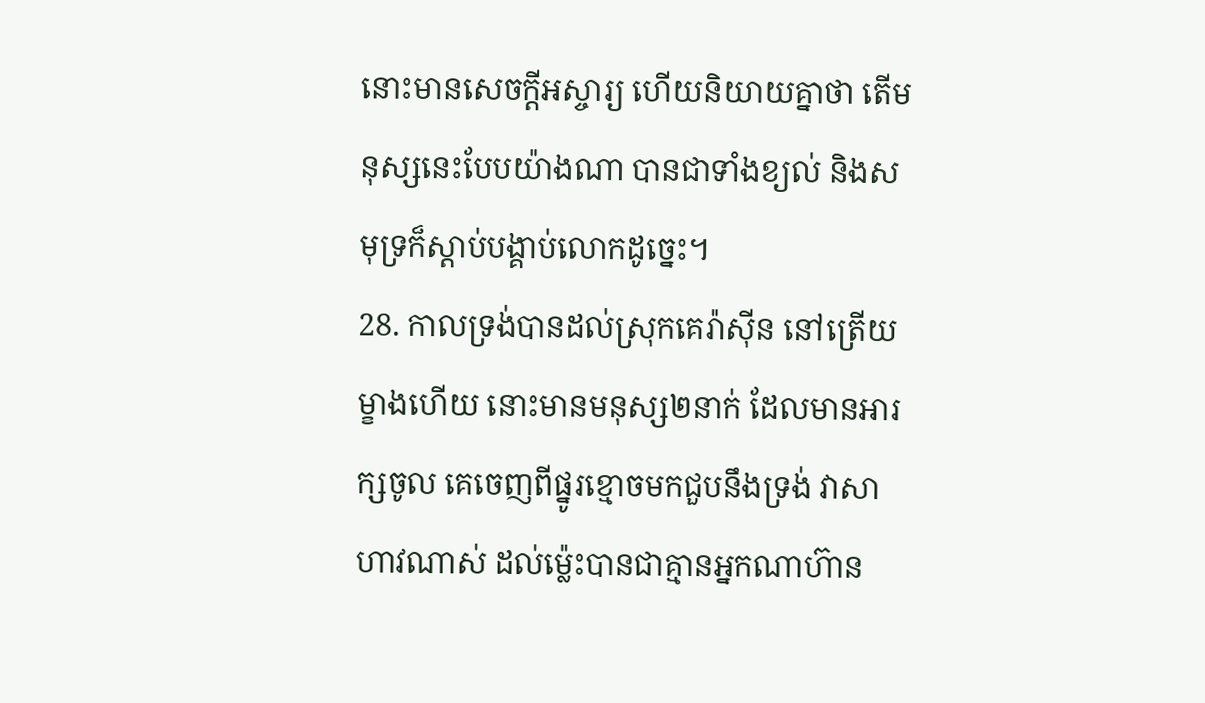នោះមានសេចក្ដីអស្ចារ្យ ហើយនិយាយគ្នាថា តើមនុស្សនេះបែបយ៉ាងណា បានជាទាំងខ្យល់ និងសមុទ្រក៏ស្តាប់បង្គាប់លោកដូច្នេះ។
28. កាលទ្រង់បានដល់ស្រុកគេរ៉ាស៊ីន នៅត្រើយម្ខាងហើយ នោះមានមនុស្ស២នាក់ ដែលមានអារក្សចូល គេចេញពីផ្នូរខ្មោចមកជួបនឹងទ្រង់ វាសាហាវណាស់ ដល់ម៉្លេះបានជាគ្មានអ្នកណាហ៊ាន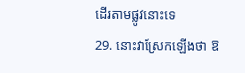ដើរតាមផ្លូវនោះទេ
29. នោះវាស្រែកឡើងថា ឱ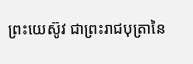ព្រះយេស៊ូវ ជាព្រះរាជបុត្រានៃ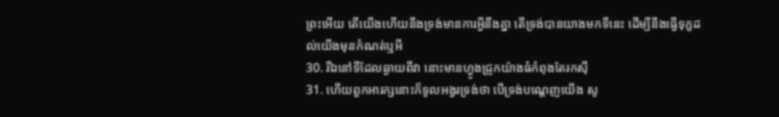ព្រះអើយ តើយើងហើយនឹងទ្រង់មានការអ្វីនឹងគ្នា តើទ្រង់បានយាងមកទីនេះ ដើម្បីនឹងធ្វើទុក្ខដល់យើងមុនកំណត់ឬអី
30. រីឯនៅទីដែលឆ្ងាយពីវា នោះមានហ្វូងជ្រូកយ៉ាងធំកំពុងតែរកស៊ី
31. ហើយពួកអារក្សនោះក៏ទូលអង្វរទ្រង់ថា បើទ្រង់បណ្តេញយើង សូ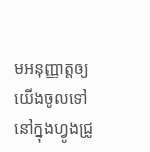មអនុញ្ញាត្តឲ្យយើងចូលទៅនៅក្នុងហ្វូងជ្រូ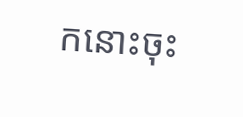កនោះចុះ